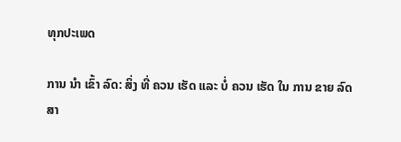ທຸກປະເພດ

ການ ນໍາ ເຂົ້າ ລົດ: ສິ່ງ ທີ່ ຄວນ ເຮັດ ແລະ ບໍ່ ຄວນ ເຮັດ ໃນ ການ ຂາຍ ລົດ ສາ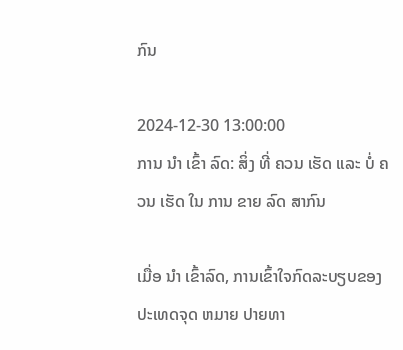ກົນ

2024-12-30 13:00:00
ການ ນໍາ ເຂົ້າ ລົດ: ສິ່ງ ທີ່ ຄວນ ເຮັດ ແລະ ບໍ່ ຄວນ ເຮັດ ໃນ ການ ຂາຍ ລົດ ສາກົນ

ເມື່ອ ນໍາ ເຂົ້າລົດ, ການເຂົ້າໃຈກົດລະບຽບຂອງປະເທດຈຸດ ຫມາຍ ປາຍທາ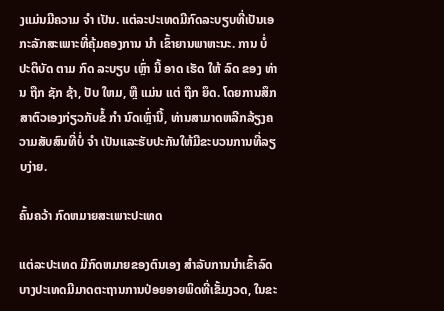ງແມ່ນມີຄວາມ ຈໍາ ເປັນ. ແຕ່ລະປະເທດມີກົດລະບຽບທີ່ເປັນເອກະລັກສະເພາະທີ່ຄຸ້ມຄອງການ ນໍາ ເຂົ້າຍານພາຫະນະ. ການ ບໍ່ ປະຕິບັດ ຕາມ ກົດ ລະບຽບ ເຫຼົ່າ ນີ້ ອາດ ເຮັດ ໃຫ້ ລົດ ຂອງ ທ່ານ ຖືກ ຊັກ ຊ້າ, ປັບ ໃຫມ, ຫຼື ແມ່ນ ແຕ່ ຖືກ ຍຶດ. ໂດຍການສຶກສາຕົວເອງກ່ຽວກັບຂໍ້ ກໍາ ນົດເຫຼົ່ານີ້, ທ່ານສາມາດຫລີກລ້ຽງຄວາມສັບສົນທີ່ບໍ່ ຈໍາ ເປັນແລະຮັບປະກັນໃຫ້ມີຂະບວນການທີ່ລຽບງ່າຍ.

ຄົ້ນຄວ້າ ກົດຫມາຍສະເພາະປະເທດ

ແຕ່ລະປະເທດ ມີກົດຫມາຍຂອງຕົນເອງ ສໍາລັບການນໍາເຂົ້າລົດ ບາງປະເທດມີມາດຕະຖານການປ່ອຍອາຍພິດທີ່ເຂັ້ມງວດ, ໃນຂະ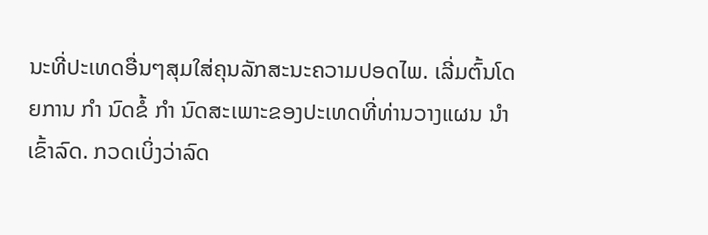ນະທີ່ປະເທດອື່ນໆສຸມໃສ່ຄຸນລັກສະນະຄວາມປອດໄພ. ເລີ່ມຕົ້ນໂດຍການ ກໍາ ນົດຂໍ້ ກໍາ ນົດສະເພາະຂອງປະເທດທີ່ທ່ານວາງແຜນ ນໍາ ເຂົ້າລົດ. ກວດເບິ່ງວ່າລົດ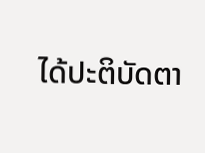ໄດ້ປະຕິບັດຕາ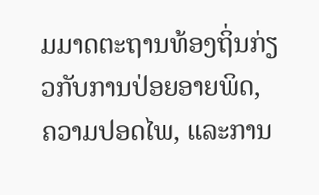ມມາດຕະຖານທ້ອງຖິ່ນກ່ຽວກັບການປ່ອຍອາຍພິດ, ຄວາມປອດໄພ, ແລະການ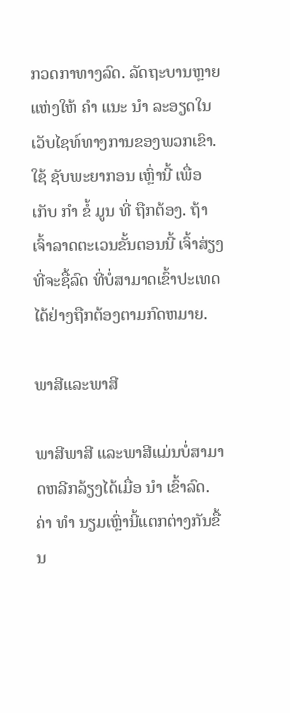ກວດກາທາງລົດ. ລັດຖະບານຫຼາຍແຫ່ງໃຫ້ ຄໍາ ແນະ ນໍາ ລະອຽດໃນເວັບໄຊທ໌ທາງການຂອງພວກເຂົາ. ໃຊ້ ຊັບພະຍາກອນ ເຫຼົ່ານີ້ ເພື່ອ ເກັບ ກໍາ ຂໍ້ ມູນ ທີ່ ຖືກຕ້ອງ. ຖ້າເຈົ້າລາດຕະເວນຂັ້ນຕອນນີ້ ເຈົ້າສ່ຽງທີ່ຈະຊື້ລົດ ທີ່ບໍ່ສາມາດເຂົ້າປະເທດໄດ້ຢ່າງຖືກຕ້ອງຕາມກົດຫມາຍ.

ພາສີແລະພາສີ

ພາສີພາສີ ແລະພາສີແມ່ນບໍ່ສາມາດຫລີກລ້ຽງໄດ້ເມື່ອ ນໍາ ເຂົ້າລົດ. ຄ່າ ທໍາ ນຽມເຫຼົ່ານີ້ແຕກຕ່າງກັນຂື້ນ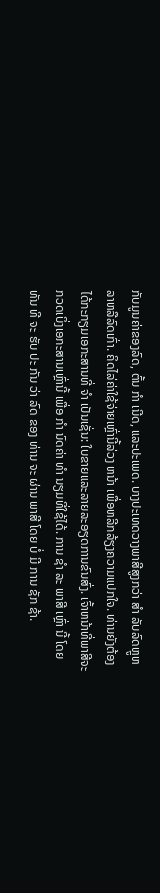ກັບມູນຄ່າຂອງລົດ, ຕົ້ນ ກໍາ ເນີດ, ແລະປະເພດ. ບາງປະເທດວາງພາສີສູງກວ່າ ສໍາ ລັບລົດຫຼູຫລາຫລືລົດເກົ່າ. ຄິດໄລ່ຄ່າໃຊ້ຈ່າຍເຫຼົ່ານີ້ລ່ວງ ຫນ້າ ເພື່ອຫລີກລ້ຽງຄວາມແປກໃຈ. ທ່ານຍັງຕ້ອງໄດ້ກະກຽມເອກະສານທີ່ ຈໍາ ເປັນເຊັ່ນ: ໃບຂາຍແລະລາຍລະອຽດການຂົນສົ່ງ. ເຈົ້າຫນ້າທີ່ພາສີຈະກວດເບິ່ງເອກະສານເຫຼົ່ານີ້ ເພື່ອ ກໍາ ນົດຄ່າ ທໍາ ນຽມທີ່ໃຊ້ໄດ້. ການ ຊໍາ ລະ ພາສີ ເຫຼົ່າ ນີ້ ໂດຍ ທັນ ທີ ຈະ ຮັບ ປະ ກັນ ວ່າ ລົດ ຂອງ ທ່ານ ຈະ ຜ່ານ ພາສີ ໂດຍ ບໍ່ ມີ ການ ຊັກ ຊ້າ.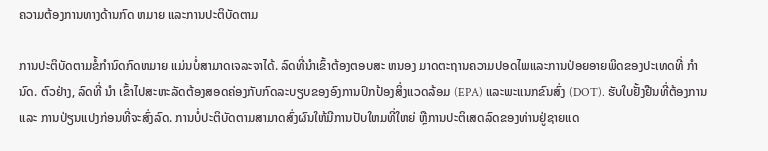ຄວາມຕ້ອງການທາງດ້ານກົດ ຫມາຍ ແລະການປະຕິບັດຕາມ

ການປະຕິບັດຕາມຂໍ້ກໍານົດກົດຫມາຍ ແມ່ນບໍ່ສາມາດເຈລະຈາໄດ້. ລົດທີ່ນໍາເຂົ້າຕ້ອງຕອບສະ ຫນອງ ມາດຕະຖານຄວາມປອດໄພແລະການປ່ອຍອາຍພິດຂອງປະເທດທີ່ ກໍາ ນົດ. ຕົວຢ່າງ, ລົດທີ່ ນໍາ ເຂົ້າໄປສະຫະລັດຕ້ອງສອດຄ່ອງກັບກົດລະບຽບຂອງອົງການປົກປ້ອງສິ່ງແວດລ້ອມ (EPA) ແລະພະແນກຂົນສົ່ງ (DOT). ຮັບໃບຢັ້ງຢືນທີ່ຕ້ອງການ ແລະ ການປ່ຽນແປງກ່ອນທີ່ຈະສົ່ງລົດ. ການບໍ່ປະຕິບັດຕາມສາມາດສົ່ງຜົນໃຫ້ມີການປັບໃຫມທີ່ໃຫຍ່ ຫຼືການປະຕິເສດລົດຂອງທ່ານຢູ່ຊາຍແດ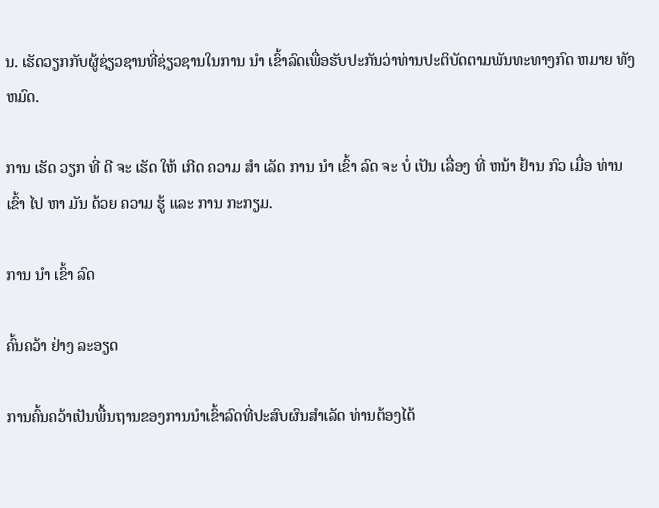ນ. ເຮັດວຽກກັບຜູ້ຊ່ຽວຊານທີ່ຊ່ຽວຊານໃນການ ນໍາ ເຂົ້າລົດເພື່ອຮັບປະກັນວ່າທ່ານປະຕິບັດຕາມພັນທະທາງກົດ ຫມາຍ ທັງ ຫມົດ.

ການ ເຮັດ ວຽກ ທີ່ ດີ ຈະ ເຮັດ ໃຫ້ ເກີດ ຄວາມ ສໍາ ເລັດ ການ ນໍາ ເຂົ້າ ລົດ ຈະ ບໍ່ ເປັນ ເລື່ອງ ທີ່ ຫນ້າ ຢ້ານ ກົວ ເມື່ອ ທ່ານ ເຂົ້າ ໄປ ຫາ ມັນ ດ້ວຍ ຄວາມ ຮູ້ ແລະ ການ ກະກຽມ.

ການ ນໍາ ເຂົ້າ ລົດ

ຄົ້ນຄວ້າ ຢ່າງ ລະອຽດ

ການຄົ້ນຄວ້າເປັນພື້ນຖານຂອງການນໍາເຂົ້າລົດທີ່ປະສົບຜົນສໍາເລັດ ທ່ານຕ້ອງໄດ້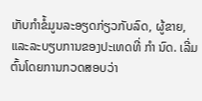ເກັບກໍາຂໍ້ມູນລະອຽດກ່ຽວກັບລົດ, ຜູ້ຂາຍ, ແລະລະບຽບການຂອງປະເທດທີ່ ກໍາ ນົດ. ເລີ່ມຕົ້ນໂດຍການກວດສອບວ່າ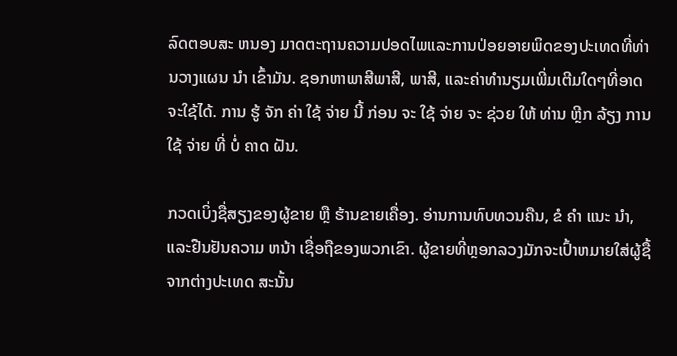ລົດຕອບສະ ຫນອງ ມາດຕະຖານຄວາມປອດໄພແລະການປ່ອຍອາຍພິດຂອງປະເທດທີ່ທ່ານວາງແຜນ ນໍາ ເຂົ້າມັນ. ຊອກຫາພາສີພາສີ, ພາສີ, ແລະຄ່າທໍານຽມເພີ່ມເຕີມໃດໆທີ່ອາດຈະໃຊ້ໄດ້. ການ ຮູ້ ຈັກ ຄ່າ ໃຊ້ ຈ່າຍ ນີ້ ກ່ອນ ຈະ ໃຊ້ ຈ່າຍ ຈະ ຊ່ວຍ ໃຫ້ ທ່ານ ຫຼີກ ລ້ຽງ ການ ໃຊ້ ຈ່າຍ ທີ່ ບໍ່ ຄາດ ຝັນ.

ກວດເບິ່ງຊື່ສຽງຂອງຜູ້ຂາຍ ຫຼື ຮ້ານຂາຍເຄື່ອງ. ອ່ານການທົບທວນຄືນ, ຂໍ ຄໍາ ແນະ ນໍາ, ແລະຢືນຢັນຄວາມ ຫນ້າ ເຊື່ອຖືຂອງພວກເຂົາ. ຜູ້ຂາຍທີ່ຫຼອກລວງມັກຈະເປົ້າຫມາຍໃສ່ຜູ້ຊື້ຈາກຕ່າງປະເທດ ສະນັ້ນ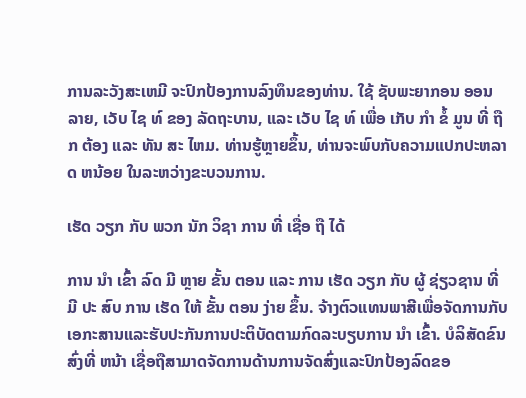ການລະວັງສະເຫມີ ຈະປົກປ້ອງການລົງທຶນຂອງທ່ານ. ໃຊ້ ຊັບພະຍາກອນ ອອນ ລາຍ, ເວັບ ໄຊ ທ໌ ຂອງ ລັດຖະບານ, ແລະ ເວັບ ໄຊ ທ໌ ເພື່ອ ເກັບ ກໍາ ຂໍ້ ມູນ ທີ່ ຖືກ ຕ້ອງ ແລະ ທັນ ສະ ໄຫມ. ທ່ານຮູ້ຫຼາຍຂຶ້ນ, ທ່ານຈະພົບກັບຄວາມແປກປະຫລາດ ຫນ້ອຍ ໃນລະຫວ່າງຂະບວນການ.

ເຮັດ ວຽກ ກັບ ພວກ ນັກ ວິຊາ ການ ທີ່ ເຊື່ອ ຖື ໄດ້

ການ ນໍາ ເຂົ້າ ລົດ ມີ ຫຼາຍ ຂັ້ນ ຕອນ ແລະ ການ ເຮັດ ວຽກ ກັບ ຜູ້ ຊ່ຽວຊານ ທີ່ ມີ ປະ ສົບ ການ ເຮັດ ໃຫ້ ຂັ້ນ ຕອນ ງ່າຍ ຂຶ້ນ. ຈ້າງຕົວແທນພາສີເພື່ອຈັດການກັບເອກະສານແລະຮັບປະກັນການປະຕິບັດຕາມກົດລະບຽບການ ນໍາ ເຂົ້າ. ບໍລິສັດຂົນສົ່ງທີ່ ຫນ້າ ເຊື່ອຖືສາມາດຈັດການດ້ານການຈັດສົ່ງແລະປົກປ້ອງລົດຂອ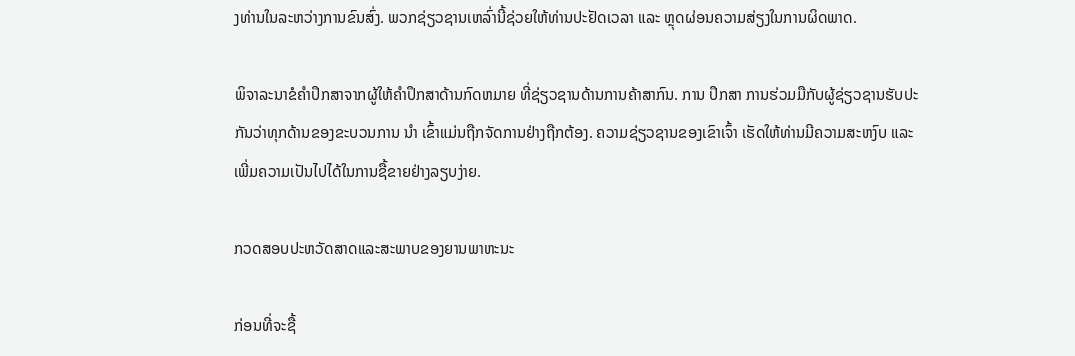ງທ່ານໃນລະຫວ່າງການຂົນສົ່ງ. ພວກຊ່ຽວຊານເຫລົ່ານີ້ຊ່ວຍໃຫ້ທ່ານປະຢັດເວລາ ແລະ ຫຼຸດຜ່ອນຄວາມສ່ຽງໃນການຜິດພາດ.

ພິຈາລະນາຂໍຄໍາປຶກສາຈາກຜູ້ໃຫ້ຄໍາປຶກສາດ້ານກົດຫມາຍ ທີ່ຊ່ຽວຊານດ້ານການຄ້າສາກົນ. ການ ປຶກສາ ການຮ່ວມມືກັບຜູ້ຊ່ຽວຊານຮັບປະກັນວ່າທຸກດ້ານຂອງຂະບວນການ ນໍາ ເຂົ້າແມ່ນຖືກຈັດການຢ່າງຖືກຕ້ອງ. ຄວາມຊ່ຽວຊານຂອງເຂົາເຈົ້າ ເຮັດໃຫ້ທ່ານມີຄວາມສະຫງົບ ແລະ ເພີ່ມຄວາມເປັນໄປໄດ້ໃນການຊື້ຂາຍຢ່າງລຽບງ່າຍ.

ກວດສອບປະຫວັດສາດແລະສະພາບຂອງຍານພາຫະນະ

ກ່ອນທີ່ຈະຊື້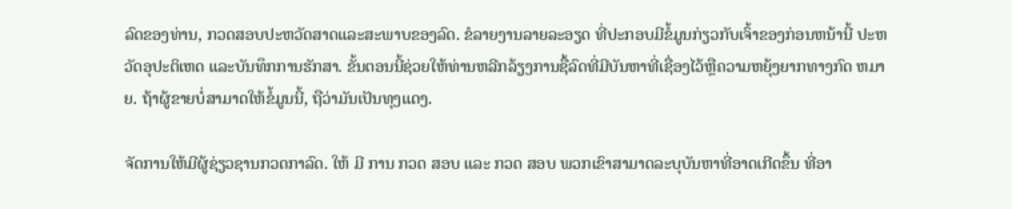ລົດຂອງທ່ານ, ກວດສອບປະຫວັດສາດແລະສະພາບຂອງລົດ. ຂໍລາຍງານລາຍລະອຽດ ທີ່ປະກອບມີຂໍ້ມູນກ່ຽວກັບເຈົ້າຂອງກ່ອນຫນ້ານີ້ ປະຫວັດອຸປະຕິເຫດ ແລະບັນທຶກການຮັກສາ. ຂັ້ນຕອນນີ້ຊ່ວຍໃຫ້ທ່ານຫລີກລ້ຽງການຊື້ລົດທີ່ມີບັນຫາທີ່ເຊື່ອງໄວ້ຫຼືຄວາມຫຍຸ້ງຍາກທາງກົດ ຫມາຍ. ຖ້າຜູ້ຂາຍບໍ່ສາມາດໃຫ້ຂໍ້ມູນນີ້, ຖືວ່າມັນເປັນທຸງແດງ.

ຈັດການໃຫ້ມີຜູ້ຊ່ຽວຊານກວດກາລົດ. ໃຫ້ ມີ ການ ກວດ ສອບ ແລະ ກວດ ສອບ ພວກເຂົາສາມາດລະບຸບັນຫາທີ່ອາດເກີດຂຶ້ນ ທີ່ອາ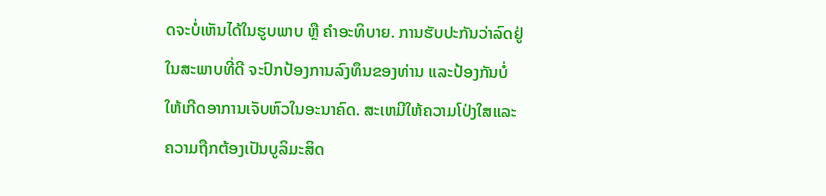ດຈະບໍ່ເຫັນໄດ້ໃນຮູບພາບ ຫຼື ຄໍາອະທິບາຍ. ການຮັບປະກັນວ່າລົດຢູ່ໃນສະພາບທີ່ດີ ຈະປົກປ້ອງການລົງທຶນຂອງທ່ານ ແລະປ້ອງກັນບໍ່ໃຫ້ເກີດອາການເຈັບຫົວໃນອະນາຄົດ. ສະເຫມີໃຫ້ຄວາມໂປ່ງໃສແລະຄວາມຖືກຕ້ອງເປັນບູລິມະສິດ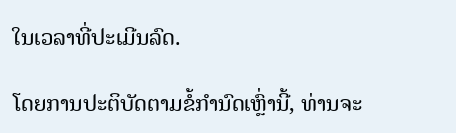ໃນເວລາທີ່ປະເມີນລົດ.

ໂດຍການປະຕິບັດຕາມຂໍ້ກໍານົດເຫຼົ່ານີ້, ທ່ານຈະ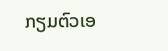ກຽມຕົວເອ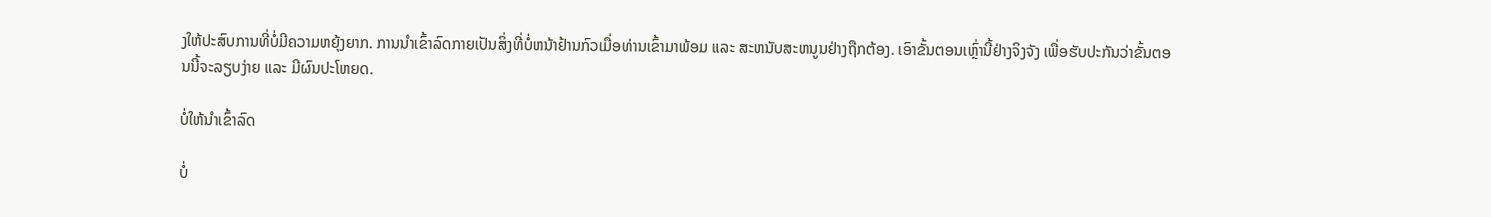ງໃຫ້ປະສົບການທີ່ບໍ່ມີຄວາມຫຍຸ້ງຍາກ. ການນໍາເຂົ້າລົດກາຍເປັນສິ່ງທີ່ບໍ່ຫນ້າຢ້ານກົວເມື່ອທ່ານເຂົ້າມາພ້ອມ ແລະ ສະຫນັບສະຫນູນຢ່າງຖືກຕ້ອງ. ເອົາຂັ້ນຕອນເຫຼົ່ານີ້ຢ່າງຈິງຈັງ ເພື່ອຮັບປະກັນວ່າຂັ້ນຕອນນີ້ຈະລຽບງ່າຍ ແລະ ມີຜົນປະໂຫຍດ.

ບໍ່ໃຫ້ນໍາເຂົ້າລົດ

ບໍ່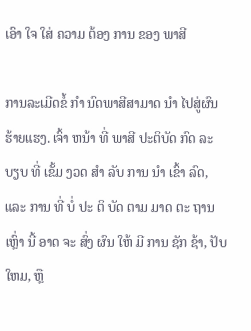ເອົາ ໃຈ ໃສ່ ຄວາມ ຕ້ອງ ການ ຂອງ ພາສີ

ການລະເມີດຂໍ້ ກໍາ ນົດພາສີສາມາດ ນໍາ ໄປສູ່ຜົນຮ້າຍແຮງ. ເຈົ້າ ຫນ້າ ທີ່ ພາສີ ປະຕິບັດ ກົດ ລະ ບຽບ ທີ່ ເຂັ້ມ ງວດ ສໍາ ລັບ ການ ນໍາ ເຂົ້າ ລົດ, ແລະ ການ ທີ່ ບໍ່ ປະ ຕິ ບັດ ຕາມ ມາດ ຕະ ຖານ ເຫຼົ່າ ນີ້ ອາດ ຈະ ສົ່ງ ຜົນ ໃຫ້ ມີ ການ ຊັກ ຊ້າ, ປັບ ໃຫມ, ຫຼື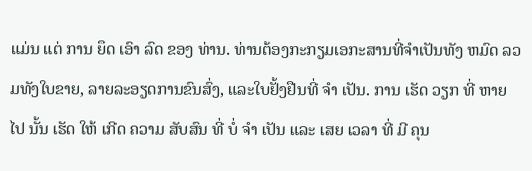ແມ່ນ ແຕ່ ການ ຍຶດ ເອົາ ລົດ ຂອງ ທ່ານ. ທ່ານຕ້ອງກະກຽມເອກະສານທີ່ຈໍາເປັນທັງ ຫມົດ ລວມທັງໃບຂາຍ, ລາຍລະອຽດການຂົນສົ່ງ, ແລະໃບຢັ້ງຢືນທີ່ ຈໍາ ເປັນ. ການ ເຮັດ ວຽກ ທີ່ ຫາຍ ໄປ ນັ້ນ ເຮັດ ໃຫ້ ເກີດ ຄວາມ ສັບສົນ ທີ່ ບໍ່ ຈໍາ ເປັນ ແລະ ເສຍ ເວລາ ທີ່ ມີ ຄຸນ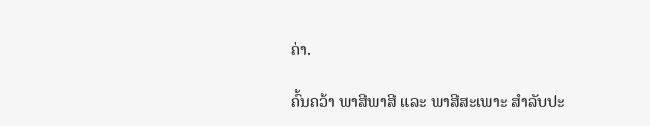ຄ່າ.

ຄົ້ນຄວ້າ ພາສີພາສີ ແລະ ພາສີສະເພາະ ສໍາລັບປະ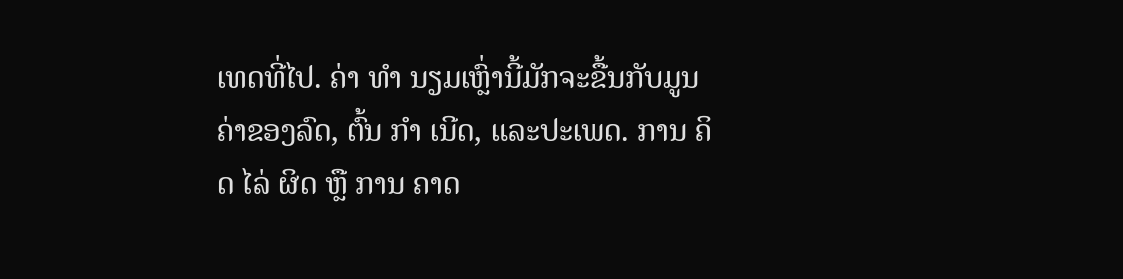ເທດທີ່ໄປ. ຄ່າ ທໍາ ນຽມເຫຼົ່ານີ້ມັກຈະຂື້ນກັບມູນຄ່າຂອງລົດ, ຕົ້ນ ກໍາ ເນີດ, ແລະປະເພດ. ການ ຄິດ ໄລ່ ຜິດ ຫຼື ການ ຄາດ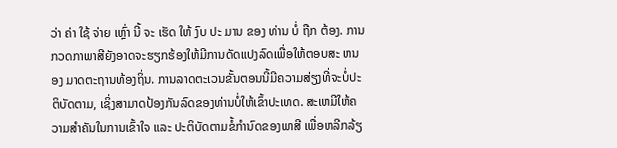ວ່າ ຄ່າ ໃຊ້ ຈ່າຍ ເຫຼົ່າ ນີ້ ຈະ ເຮັດ ໃຫ້ ງົບ ປະ ມານ ຂອງ ທ່ານ ບໍ່ ຖືກ ຕ້ອງ. ການກວດກາພາສີຍັງອາດຈະຮຽກຮ້ອງໃຫ້ມີການດັດແປງລົດເພື່ອໃຫ້ຕອບສະ ຫນອງ ມາດຕະຖານທ້ອງຖິ່ນ. ການລາດຕະເວນຂັ້ນຕອນນີ້ມີຄວາມສ່ຽງທີ່ຈະບໍ່ປະຕິບັດຕາມ, ເຊິ່ງສາມາດປ້ອງກັນລົດຂອງທ່ານບໍ່ໃຫ້ເຂົ້າປະເທດ. ສະເຫມີໃຫ້ຄວາມສໍາຄັນໃນການເຂົ້າໃຈ ແລະ ປະຕິບັດຕາມຂໍ້ກໍານົດຂອງພາສີ ເພື່ອຫລີກລ້ຽ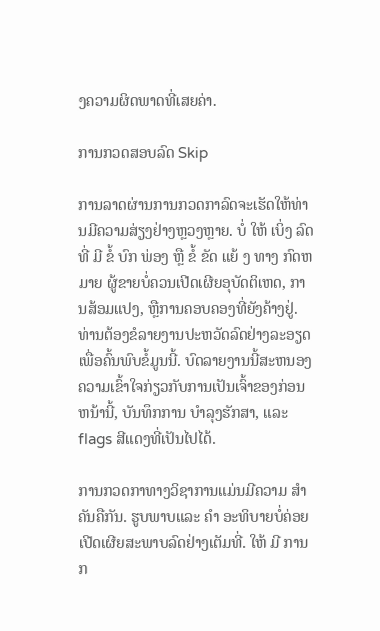ງຄວາມຜິດພາດທີ່ເສຍຄ່າ.

ການກວດສອບລົດ Skip

ການລາດຜ່ານການກວດກາລົດຈະເຮັດໃຫ້ທ່ານມີຄວາມສ່ຽງຢ່າງຫຼວງຫຼາຍ. ບໍ່ ໃຫ້ ເບິ່ງ ລົດ ທີ່ ມີ ຂໍ້ ບົກ ພ່ອງ ຫຼື ຂໍ້ ຂັດ ແຍ້ ງ ທາງ ກົດຫມາຍ ຜູ້ຂາຍບໍ່ຄວນເປີດເຜີຍອຸບັດຕິເຫດ, ການສ້ອມແປງ, ຫຼືການຄອບຄອງທີ່ຍັງຄ້າງຢູ່. ທ່ານຕ້ອງຂໍລາຍງານປະຫວັດລົດຢ່າງລະອຽດ ເພື່ອຄົ້ນພົບຂໍ້ມູນນີ້. ບົດລາຍງານນີ້ສະຫນອງຄວາມເຂົ້າໃຈກ່ຽວກັບການເປັນເຈົ້າຂອງກ່ອນຫນ້ານີ້, ບັນທຶກການ ບໍາລຸງຮັກສາ, ແລະ flags ສີແດງທີ່ເປັນໄປໄດ້.

ການກວດກາທາງວິຊາການແມ່ນມີຄວາມ ສໍາ ຄັນຄືກັນ. ຮູບພາບແລະ ຄໍາ ອະທິບາຍບໍ່ຄ່ອຍເປີດເຜີຍສະພາບລົດຢ່າງເຕັມທີ່. ໃຫ້ ມີ ການ ກ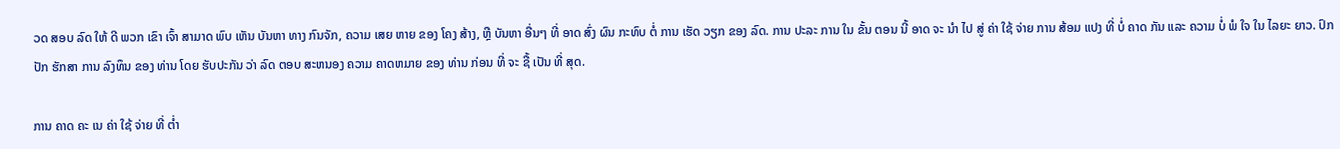ວດ ສອບ ລົດ ໃຫ້ ດີ ພວກ ເຂົາ ເຈົ້າ ສາມາດ ພົບ ເຫັນ ບັນຫາ ທາງ ກົນຈັກ, ຄວາມ ເສຍ ຫາຍ ຂອງ ໂຄງ ສ້າງ, ຫຼື ບັນຫາ ອື່ນໆ ທີ່ ອາດ ສົ່ງ ຜົນ ກະທົບ ຕໍ່ ການ ເຮັດ ວຽກ ຂອງ ລົດ. ການ ປະລະ ການ ໃນ ຂັ້ນ ຕອນ ນີ້ ອາດ ຈະ ນໍາ ໄປ ສູ່ ຄ່າ ໃຊ້ ຈ່າຍ ການ ສ້ອມ ແປງ ທີ່ ບໍ່ ຄາດ ກັນ ແລະ ຄວາມ ບໍ່ ພໍ ໃຈ ໃນ ໄລຍະ ຍາວ. ປົກ ປັກ ຮັກສາ ການ ລົງທຶນ ຂອງ ທ່ານ ໂດຍ ຮັບປະກັນ ວ່າ ລົດ ຕອບ ສະຫນອງ ຄວາມ ຄາດຫມາຍ ຂອງ ທ່ານ ກ່ອນ ທີ່ ຈະ ຊື້ ເປັນ ທີ່ ສຸດ.

ການ ຄາດ ຄະ ເນ ຄ່າ ໃຊ້ ຈ່າຍ ທີ່ ຕ່ຳ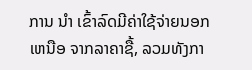ການ ນໍາ ເຂົ້າລົດມີຄ່າໃຊ້ຈ່າຍນອກ ເຫນືອ ຈາກລາຄາຊື້, ລວມທັງກາ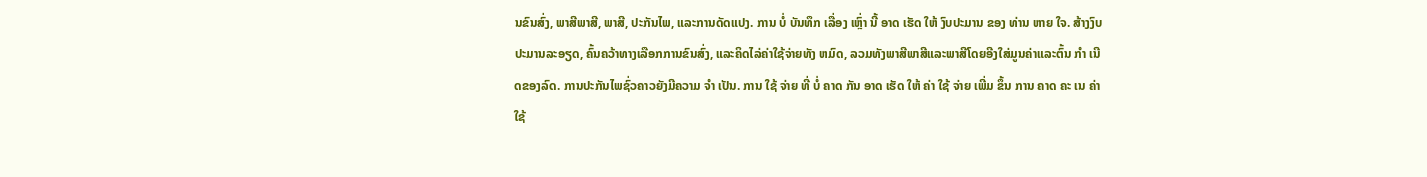ນຂົນສົ່ງ, ພາສີພາສີ, ພາສີ, ປະກັນໄພ, ແລະການດັດແປງ. ການ ບໍ່ ບັນທຶກ ເລື່ອງ ເຫຼົ່າ ນີ້ ອາດ ເຮັດ ໃຫ້ ງົບປະມານ ຂອງ ທ່ານ ຫາຍ ໃຈ. ສ້າງງົບປະມານລະອຽດ, ຄົ້ນຄວ້າທາງເລືອກການຂົນສົ່ງ, ແລະຄິດໄລ່ຄ່າໃຊ້ຈ່າຍທັງ ຫມົດ, ລວມທັງພາສີພາສີແລະພາສີໂດຍອີງໃສ່ມູນຄ່າແລະຕົ້ນ ກໍາ ເນີດຂອງລົດ. ການປະກັນໄພຊົ່ວຄາວຍັງມີຄວາມ ຈໍາ ເປັນ. ການ ໃຊ້ ຈ່າຍ ທີ່ ບໍ່ ຄາດ ກັນ ອາດ ເຮັດ ໃຫ້ ຄ່າ ໃຊ້ ຈ່າຍ ເພີ່ມ ຂຶ້ນ ການ ຄາດ ຄະ ເນ ຄ່າ ໃຊ້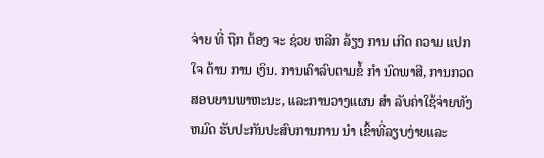ຈ່າຍ ທີ່ ຖືກ ຕ້ອງ ຈະ ຊ່ວຍ ຫລີກ ລ້ຽງ ການ ເກີດ ຄວາມ ແປກ ໃຈ ດ້ານ ການ ເງິນ. ການເຄົາລົບຕາມຂໍ້ ກໍາ ນົດພາສີ, ການກວດສອບຍານພາຫະນະ, ແລະການວາງແຜນ ສໍາ ລັບຄ່າໃຊ້ຈ່າຍທັງ ຫມົດ ຮັບປະກັນປະສົບການການ ນໍາ ເຂົ້າທີ່ລຽບງ່າຍແລະ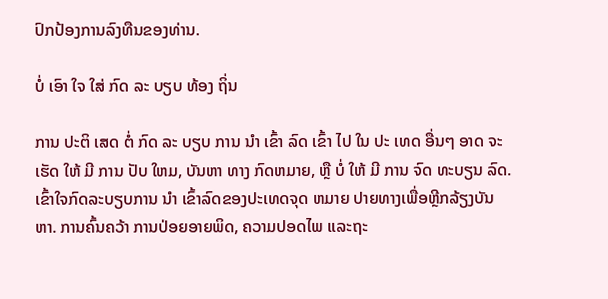ປົກປ້ອງການລົງທືນຂອງທ່ານ.

ບໍ່ ເອົາ ໃຈ ໃສ່ ກົດ ລະ ບຽບ ທ້ອງ ຖິ່ນ

ການ ປະຕິ ເສດ ຕໍ່ ກົດ ລະ ບຽບ ການ ນໍາ ເຂົ້າ ລົດ ເຂົ້າ ໄປ ໃນ ປະ ເທດ ອື່ນໆ ອາດ ຈະ ເຮັດ ໃຫ້ ມີ ການ ປັບ ໃຫມ, ບັນຫາ ທາງ ກົດຫມາຍ, ຫຼື ບໍ່ ໃຫ້ ມີ ການ ຈົດ ທະບຽນ ລົດ. ເຂົ້າໃຈກົດລະບຽບການ ນໍາ ເຂົ້າລົດຂອງປະເທດຈຸດ ຫມາຍ ປາຍທາງເພື່ອຫຼີກລ້ຽງບັນຫາ. ການຄົ້ນຄວ້າ ການປ່ອຍອາຍພິດ, ຄວາມປອດໄພ ແລະຖະ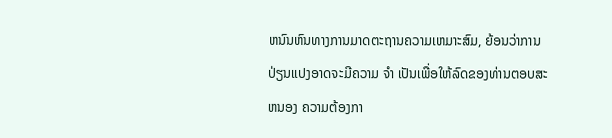ຫນົນຫົນທາງການມາດຕະຖານຄວາມເຫມາະສົມ, ຍ້ອນວ່າການປ່ຽນແປງອາດຈະມີຄວາມ ຈໍາ ເປັນເພື່ອໃຫ້ລົດຂອງທ່ານຕອບສະ ຫນອງ ຄວາມຕ້ອງກາ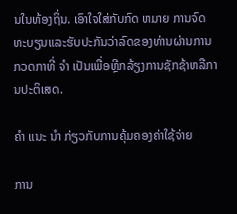ນໃນທ້ອງຖິ່ນ. ເອົາໃຈໃສ່ກັບກົດ ຫມາຍ ການຈົດທະບຽນແລະຮັບປະກັນວ່າລົດຂອງທ່ານຜ່ານການກວດກາທີ່ ຈໍາ ເປັນເພື່ອຫຼີກລ້ຽງການຊັກຊ້າຫລືການປະຕິເສດ.

ຄໍາ ແນະ ນໍາ ກ່ຽວກັບການຄຸ້ມຄອງຄ່າໃຊ້ຈ່າຍ

ການ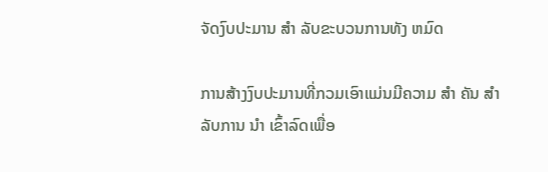ຈັດງົບປະມານ ສໍາ ລັບຂະບວນການທັງ ຫມົດ

ການສ້າງງົບປະມານທີ່ກວມເອົາແມ່ນມີຄວາມ ສໍາ ຄັນ ສໍາ ລັບການ ນໍາ ເຂົ້າລົດເພື່ອ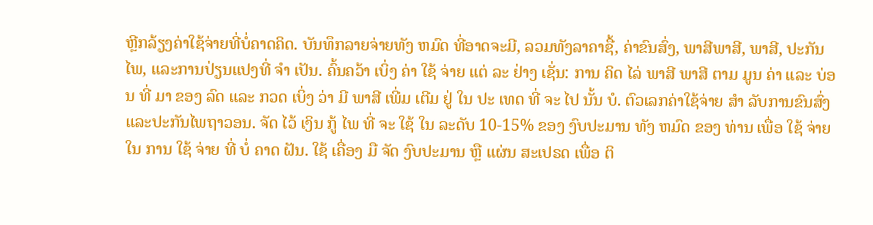ຫຼີກລ້ຽງຄ່າໃຊ້ຈ່າຍທີ່ບໍ່ຄາດຄິດ. ບັນທຶກລາຍຈ່າຍທັງ ຫມົດ ທີ່ອາດຈະມີ, ລວມທັງລາຄາຊື້, ຄ່າຂົນສົ່ງ, ພາສີພາສີ, ພາສີ, ປະກັນໄພ, ແລະການປ່ຽນແປງທີ່ ຈໍາ ເປັນ. ຄົ້ນຄວ້າ ເບິ່ງ ຄ່າ ໃຊ້ ຈ່າຍ ແຕ່ ລະ ຢ່າງ ເຊັ່ນ: ການ ຄິດ ໄລ່ ພາສີ ພາສີ ຕາມ ມູນ ຄ່າ ແລະ ບ່ອນ ທີ່ ມາ ຂອງ ລົດ ແລະ ກວດ ເບິ່ງ ວ່າ ມີ ພາສີ ເພີ່ມ ເຕີມ ຢູ່ ໃນ ປະ ເທດ ທີ່ ຈະ ໄປ ນັ້ນ ບໍ. ຕົວເລກຄ່າໃຊ້ຈ່າຍ ສໍາ ລັບການຂົນສົ່ງແລະປະກັນໄພຖາວອນ. ຈັດ ໄວ້ ເງິນ ກູ້ ໄພ ທີ່ ຈະ ໃຊ້ ໃນ ລະດັບ 10-15% ຂອງ ງົບປະມານ ທັງ ຫມົດ ຂອງ ທ່ານ ເພື່ອ ໃຊ້ ຈ່າຍ ໃນ ການ ໃຊ້ ຈ່າຍ ທີ່ ບໍ່ ຄາດ ຝັນ. ໃຊ້ ເຄື່ອງ ມື ຈັດ ງົບປະມານ ຫຼື ແຜ່ນ ສະເປຣດ ເພື່ອ ຕິ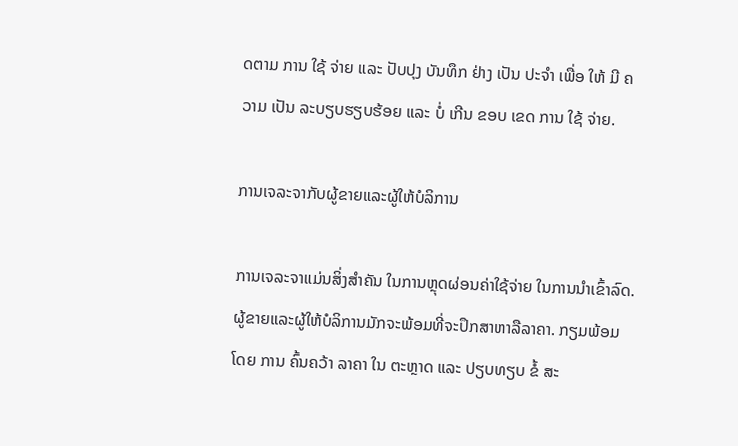ດຕາມ ການ ໃຊ້ ຈ່າຍ ແລະ ປັບປຸງ ບັນທຶກ ຢ່າງ ເປັນ ປະຈໍາ ເພື່ອ ໃຫ້ ມີ ຄວາມ ເປັນ ລະບຽບຮຽບຮ້ອຍ ແລະ ບໍ່ ເກີນ ຂອບ ເຂດ ການ ໃຊ້ ຈ່າຍ.

ການເຈລະຈາກັບຜູ້ຂາຍແລະຜູ້ໃຫ້ບໍລິການ

ການເຈລະຈາແມ່ນສິ່ງສໍາຄັນ ໃນການຫຼຸດຜ່ອນຄ່າໃຊ້ຈ່າຍ ໃນການນໍາເຂົ້າລົດ. ຜູ້ຂາຍແລະຜູ້ໃຫ້ບໍລິການມັກຈະພ້ອມທີ່ຈະປຶກສາຫາລືລາຄາ. ກຽມພ້ອມ ໂດຍ ການ ຄົ້ນຄວ້າ ລາຄາ ໃນ ຕະຫຼາດ ແລະ ປຽບທຽບ ຂໍ້ ສະ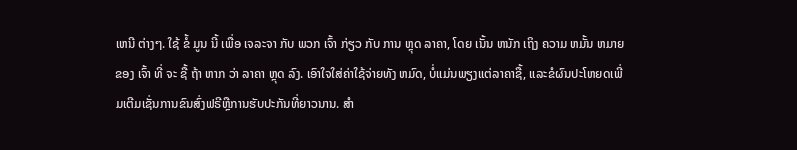ເຫນີ ຕ່າງໆ. ໃຊ້ ຂໍ້ ມູນ ນີ້ ເພື່ອ ເຈລະຈາ ກັບ ພວກ ເຈົ້າ ກ່ຽວ ກັບ ການ ຫຼຸດ ລາຄາ, ໂດຍ ເນັ້ນ ຫນັກ ເຖິງ ຄວາມ ຫມັ້ນ ຫມາຍ ຂອງ ເຈົ້າ ທີ່ ຈະ ຊື້ ຖ້າ ຫາກ ວ່າ ລາຄາ ຫຼຸດ ລົງ. ເອົາໃຈໃສ່ຄ່າໃຊ້ຈ່າຍທັງ ຫມົດ, ບໍ່ແມ່ນພຽງແຕ່ລາຄາຊື້, ແລະຂໍຜົນປະໂຫຍດເພີ່ມເຕີມເຊັ່ນການຂົນສົ່ງຟຣີຫຼືການຮັບປະກັນທີ່ຍາວນານ. ສໍາ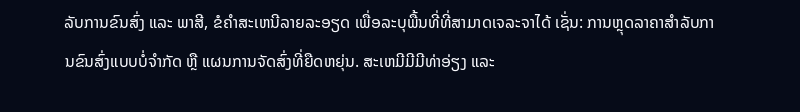ລັບການຂົນສົ່ງ ແລະ ພາສີ, ຂໍຄໍາສະເຫນີລາຍລະອຽດ ເພື່ອລະບຸພື້ນທີ່ທີ່ສາມາດເຈລະຈາໄດ້ ເຊັ່ນ: ການຫຼຸດລາຄາສໍາລັບການຂົນສົ່ງແບບບໍ່ຈໍາກັດ ຫຼື ແຜນການຈັດສົ່ງທີ່ຍືດຫຍຸ່ນ. ສະເຫມີມີມີທ່າອ່ຽງ ແລະ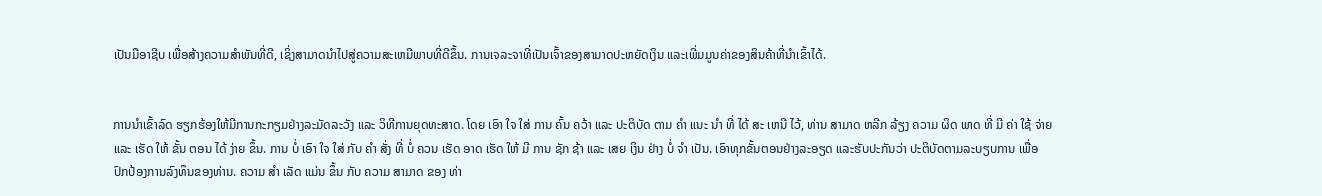ເປັນມືອາຊີບ ເພື່ອສ້າງຄວາມສໍາພັນທີ່ດີ, ເຊິ່ງສາມາດນໍາໄປສູ່ຄວາມສະເຫມີພາບທີ່ດີຂຶ້ນ. ການເຈລະຈາທີ່ເປັນເຈົ້າຂອງສາມາດປະຫຍັດເງິນ ແລະເພີ່ມມູນຄ່າຂອງສິນຄ້າທີ່ນໍາເຂົ້າໄດ້.


ການນໍາເຂົ້າລົດ ຮຽກຮ້ອງໃຫ້ມີການກະກຽມຢ່າງລະມັດລະວັງ ແລະ ວິທີການຍຸດທະສາດ. ໂດຍ ເອົາ ໃຈ ໃສ່ ການ ຄົ້ນ ຄວ້າ ແລະ ປະຕິບັດ ຕາມ ຄໍາ ແນະ ນໍາ ທີ່ ໄດ້ ສະ ເຫນີ ໄວ້, ທ່ານ ສາມາດ ຫລີກ ລ້ຽງ ຄວາມ ຜິດ ພາດ ທີ່ ມີ ຄ່າ ໃຊ້ ຈ່າຍ ແລະ ເຮັດ ໃຫ້ ຂັ້ນ ຕອນ ໄດ້ ງ່າຍ ຂຶ້ນ. ການ ບໍ່ ເອົາ ໃຈ ໃສ່ ກັບ ຄໍາ ສັ່ງ ທີ່ ບໍ່ ຄວນ ເຮັດ ອາດ ເຮັດ ໃຫ້ ມີ ການ ຊັກ ຊ້າ ແລະ ເສຍ ເງິນ ຢ່າງ ບໍ່ ຈໍາ ເປັນ. ເອົາທຸກຂັ້ນຕອນຢ່າງລະອຽດ ແລະຮັບປະກັນວ່າ ປະຕິບັດຕາມລະບຽບການ ເພື່ອປົກປ້ອງການລົງທຶນຂອງທ່ານ. ຄວາມ ສໍາ ເລັດ ແມ່ນ ຂຶ້ນ ກັບ ຄວາມ ສາມາດ ຂອງ ທ່າ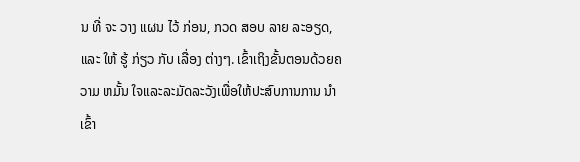ນ ທີ່ ຈະ ວາງ ແຜນ ໄວ້ ກ່ອນ, ກວດ ສອບ ລາຍ ລະອຽດ, ແລະ ໃຫ້ ຮູ້ ກ່ຽວ ກັບ ເລື່ອງ ຕ່າງໆ. ເຂົ້າເຖິງຂັ້ນຕອນດ້ວຍຄວາມ ຫມັ້ນ ໃຈແລະລະມັດລະວັງເພື່ອໃຫ້ປະສົບການການ ນໍາ ເຂົ້າ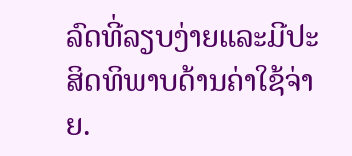ລົດທີ່ລຽບງ່າຍແລະມີປະສິດທິພາບດ້ານຄ່າໃຊ້ຈ່າຍ.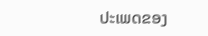ປະເພດຂອງ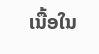ເນື້ອໃນ